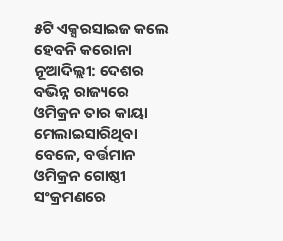୫ଟି ଏକ୍ସରସାଇଜ କଲେ ହେବନି କରୋନା
ନୂଆଦିଲ୍ଲୀ: ଦେଶର ବଭିନ୍ନ ରାଜ୍ୟରେ ଓମିକ୍ରନ ତାର କାୟା ମେଲାଇସାରିଥିବା ବେଳେ, ବର୍ତ୍ତମାନ ଓମିକ୍ରନ ଗୋଷ୍ଠୀ ସଂକ୍ରମଣରେ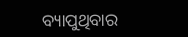ବ୍ୟାପୁଥିବାର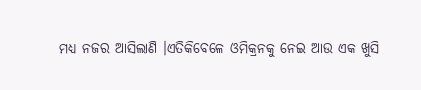ମଧ୍ୟ ନଜର ଆସିଲାଣି ।ଏତିକିବେଳେ ଓମିକ୍ରନକୁ ନେଇ ଆଉ ଏକ ଖୁସି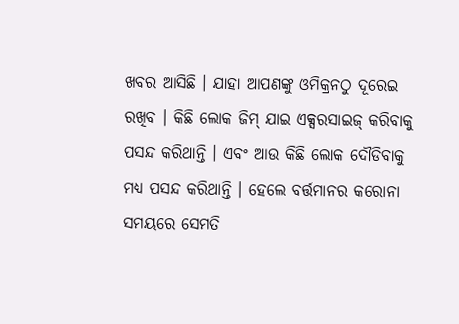ଖବର ଆସିଛି । ଯାହା ଆପଣଙ୍କୁ ଓମିକ୍ରନଠୁ ଦୂରେଇ ରଖିବ । କିଛି ଲୋକ ଜିମ୍ ଯାଇ ଏକ୍ସରସାଇଜ୍ କରିବାକୁ ପସନ୍ଦ କରିଥାନ୍ତି । ଏବଂ ଆଉ କିଛି ଲୋକ ଦୌଡିବାକୁ ମଧ୍ୟ ପସନ୍ଦ କରିଥାନ୍ତି । ହେଲେ ବର୍ତ୍ତମାନର କରୋନା ସମୟରେ ସେମତି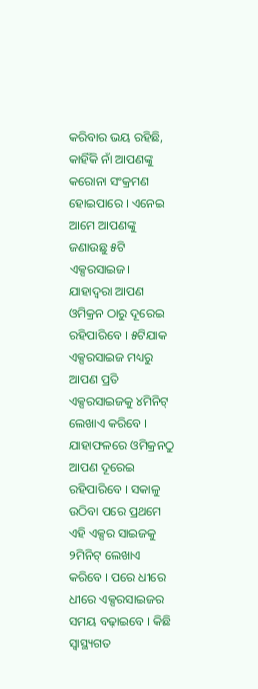କରିବାର ଭୟ ରହିଛି, କାହିଁକି ନାଁ ଆପଣଙ୍କୁ କରୋନା ସଂକ୍ରମଣ ହୋଇପାରେ । ଏନେଇ ଆମେ ଆପଣଙ୍କୁ ଜଣାଉଛୁ ୫ଟି ଏକ୍ସରସାଇଜ। ଯାହାଦ୍ୱରା ଆପଣ ଓମିକ୍ରନ ଠାରୁ ଦୂରେଇ ରହିପାରିବେ । ୫ଟିଯାକ ଏକ୍ସରସାଇଜ ମଧ୍ୟରୁ ଆପଣ ପ୍ରତି ଏକ୍ସରସାଇଜକୁ ୪ମିନିଟ୍ ଲେଖାଏ କରିବେ । ଯାହାଫଳରେ ଓମିକ୍ରନଠୁ ଆପଣ ଦୂରେଇ ରହିପାରିବେ । ସକାଳୁ ଉଠିବା ପରେ ପ୍ରଥମେ ଏହି ଏକ୍ସର ସାଇଜକୁ ୨ମିନିଟ୍ ଲେଖାଏ କରିବେ । ପରେ ଧୀରେ ଧୀରେ ଏକ୍ସରସାଇଜର ସମୟ ବଢ଼ାଇବେ । କିଛି ସ୍ୱାସ୍ଥ୍ୟଗତ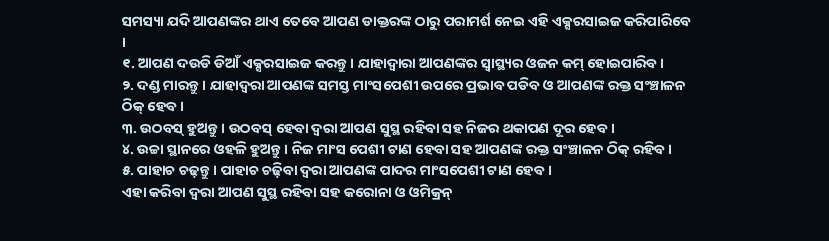ସମସ୍ୟା ଯଦି ଆପଣଙ୍କର ଥାଏ ତେବେ ଆପଣ ଡାକ୍ତରଙ୍କ ଠାରୁ ପରାମର୍ଶ ନେଇ ଏହି ଏକ୍ସରସାଇଜ କରିପାରିବେ ।
୧. ଆପଣ ଦଉଡି ଡିଆଁ ଏକ୍ସରସାଇଜ କରନ୍ତୁ । ଯାହାଦ୍ୱାରା ଆପଣଙ୍କର ସ୍ୱାସ୍ଥ୍ୟର ଓଜନ କମ୍ ହୋଇପାରିବ ।
୨. ଦଣ୍ଡ ମାରନ୍ତୁ । ଯାହାଦ୍ୱରା ଆପଣଙ୍କ ସମସ୍ତ ମାଂସପେଶୀ ଉପରେ ପ୍ରଭାବ ପଡିବ ଓ ଆପଣଙ୍କ ରକ୍ତ ସଂଞ୍ଚାଳନ ଠିକ୍ ହେବ ।
୩. ଉଠବସ୍ ହୁଅନ୍ତୁ । ଉଠବସ୍ ହେବା ଦ୍ୱରା ଆପଣ ସୁସ୍ଥ ରହିବା ସହ ନିଜର ଥକାପଣ ଦୂର ହେବ ।
୪. ଉଚ୍ଚା ସ୍ଥାନରେ ଓହଳି ହୁଅନ୍ତୁ । ନିଜ ମାଂସ ପେଶୀ ଟାଣ ହେବା ସହ ଆପଣଙ୍କ ରକ୍ତ ସଂଞ୍ଚାଳନ ଠିକ୍ ରହିବ ।
୫. ପାହାଚ ଚଢ଼ନ୍ତୁ । ପାହାଚ ଚଢ଼ିବା ଦ୍ୱରା ଆପଣଙ୍କ ପାଦର ମାଂସପେଶୀ ଟାଣ ହେବ ।
ଏହା କରିବା ଦ୍ୱରା ଆପଣ ସୁସ୍ଥ ରହିବା ସହ କରୋନା ଓ ଓମିକ୍ରନ୍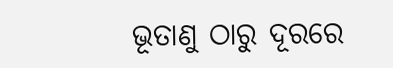ଭୂତାଣୁ ଠାରୁ ଦୂରରେ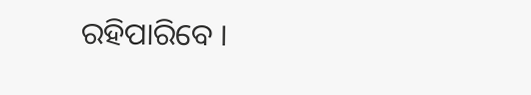ରହିପାରିବେ ।